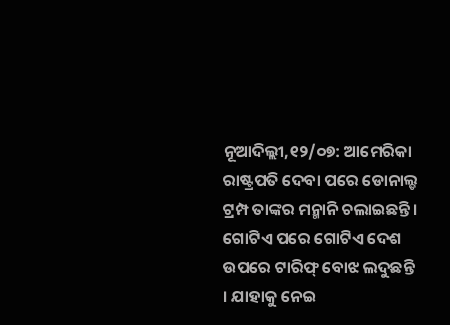ନୂଆଦିଲ୍ଲୀ,୧୨/୦୭: ଆମେରିକା ରାଷ୍ଟ୍ରପତି ଦେବା ପରେ ଡୋନାଲ୍ଡ ଟ୍ରମ୍ପ ତାଙ୍କର ମନ୍ମାନି ଚଲାଇଛନ୍ତି । ଗୋଟିଏ ପରେ ଗୋଟିଏ ଦେଶ ଉପରେ ଟାରିଫ୍ ବୋଝ ଲଦୁଛନ୍ତି । ଯାହାକୁ ନେଇ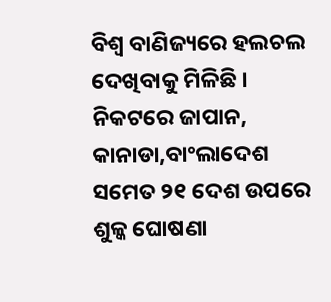ବିଶ୍ୱ ବାଣିଜ୍ୟରେ ହଲଚଲ ଦେଖିବାକୁ ମିଳିଛି । ନିକଟରେ ଜାପାନ, କାନାଡା,ବାଂଲାଦେଶ ସମେତ ୨୧ ଦେଶ ଉପରେ ଶୁଳ୍କ ଘୋଷଣା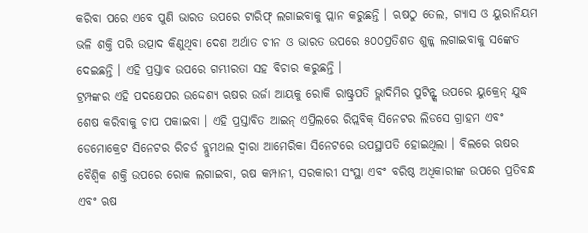କରିବା ପରେ ଏବେ ପୁଣି ଭାରତ ଉପରେ ଟାରିଫ୍ ଲଗାଇବାକୁ ପ୍ଲାନ କରୁଛନ୍ତି । ଋଷଠୁ ତେଲ, ଗ୍ୟାସ ଓ ୟୁରାନିୟମ ଭଳି ଶକ୍ତି ପରି ଉତ୍ପାଦ କିଣୁଥିବା ଦେଶ ଅର୍ଥାତ ଚୀନ ଓ ଭାରତ ଉପରେ ୫୦୦ପ୍ରତିଶତ ଶୁଳ୍କ ଲଗାଇବାକୁ ସଙ୍କେତ ଦେଇଛନ୍ତି । ଏହି ପ୍ରସ୍ତାବ ଉପରେ ଗମ୍ଭୀରତା ସହ ବିଚାର କରୁଛନ୍ତି ।
ଟ୍ରମ୍ପଙ୍କର ଏହି ପଦକ୍ଷେପର ଉଦ୍ଦେଶ୍ୟ ଋଷର ଉର୍ଜା ଆୟକୁ ରୋକି ରାଷ୍ଟ୍ରପତି ଭ୍ଲାଦିମିର ପୁଟିନ୍ଙ୍କ ଉପରେ ୟୁକ୍ରେନ୍ ଯୁଦ୍ଧ ଶେଷ କରିବାକୁ ଚାପ ପକାଇବା । ଏହି ପ୍ରସ୍ତାବିତ ଆଇନ୍ ଏପ୍ରିଲରେ ରିପ୍ଲବିକ୍ ସିନେଟର ଲିଡସେ ଗ୍ରାହମ ଏବଂ ଡେମୋକ୍ରେଟ ସିନେଟର ରିଚର୍ଡ ବ୍ଲୁମଥଲ ଦ୍ୱାରା ଆମେରିକା ସିନେଟରେ ଉପସ୍ଥାପତି ହୋଇଥିଲା । ବିଲରେ ଋଷର ବୈଶ୍ୱିକ ଶକ୍ତି ଉପରେ ରୋକ ଲଗାଇବା, ଋଷ କମ୍ପାନୀ, ସରକାରୀ ସଂସ୍ଥା ଏବଂ ବରିଷ୍ଠ ଅଧିକାରୀଙ୍କ ଉପରେ ପ୍ରତିବନ୍ଧ ଏବଂ ଋଷ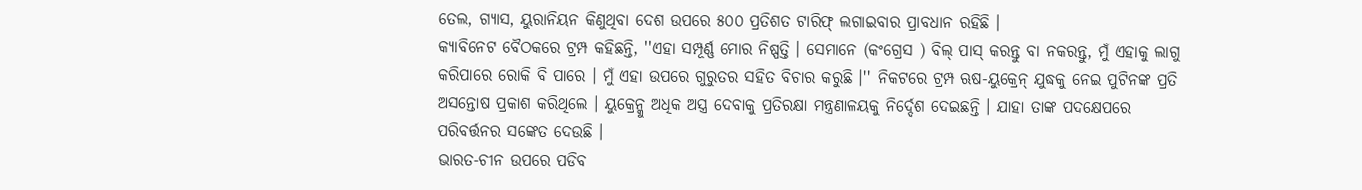ତେଲ, ଗ୍ୟାସ, ୟୁରାନିୟନ କିଣୁଥିବା ଦେଶ ଉପରେ ୫୦୦ ପ୍ରତିଶତ ଟାରିଫ୍ ଲଗାଇବାର ପ୍ରାବଧାନ ରହିଛି ।
କ୍ୟାବିନେଟ ବୈଠକରେ ଟ୍ରମ୍ପ କହିଛନ୍ତି, ''ଏହା ସମ୍ପୂର୍ଣ୍ଣ ମୋର ନିଷ୍ପତ୍ତି । ସେମାନେ (କଂଗ୍ରେସ ) ବିଲ୍ ପାସ୍ କରନ୍ତୁ ବା ନକରନ୍ତୁ, ମୁଁ ଏହାକୁ ଲାଗୁ କରିପାରେ ରୋକି ବି ପାରେ । ମୁଁ ଏହା ଉପରେ ଗୁରୁତର ସହିତ ବିଚାର କରୁଛି ।'' ନିକଟରେ ଟ୍ରମ୍ପ ଋଷ-ୟୁକ୍ରେନ୍ ଯୁଦ୍ଧକୁ ନେଇ ପୁଟିନଙ୍କ ପ୍ରତି ଅସନ୍ତୋଷ ପ୍ରକାଶ କରିଥିଲେ । ୟୁକ୍ରେନ୍କୁ ଅଧିକ ଅସ୍ତ୍ର ଦେବାକୁ ପ୍ରତିରକ୍ଷା ମନ୍ତ୍ରଣାଳୟକୁ ନିର୍ଦ୍ଦେଶ ଦେଇଛନ୍ତି । ଯାହା ତାଙ୍କ ପଦକ୍ଷେପରେ ପରିବର୍ତ୍ତନର ସଙ୍କେତ ଦେଉଛି ।
ଭାରତ-ଚୀନ ଉପରେ ପଡିବ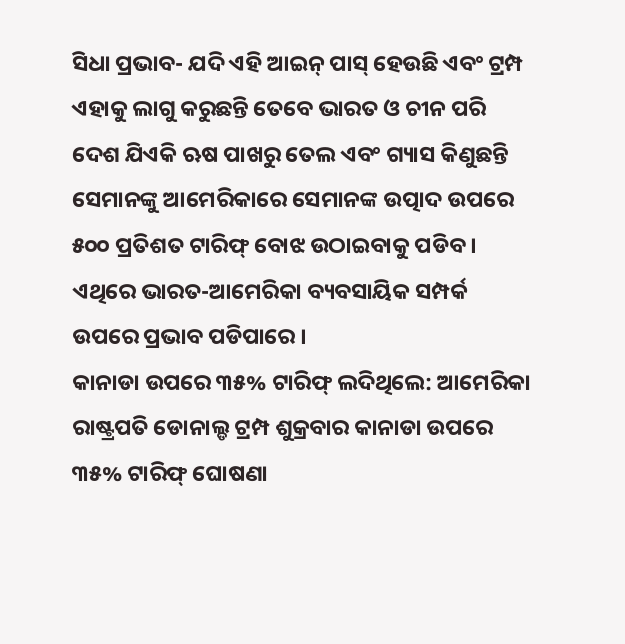ସିଧା ପ୍ରଭାବ- ଯଦି ଏହି ଆଇନ୍ ପାସ୍ ହେଉଛି ଏବଂ ଟ୍ରମ୍ପ ଏହାକୁ ଲାଗୁ କରୁଛନ୍ତି ତେବେ ଭାରତ ଓ ଚୀନ ପରି ଦେଶ ଯିଏକି ଋଷ ପାଖରୁ ତେଲ ଏବଂ ଗ୍ୟାସ କିଣୁଛନ୍ତି ସେମାନଙ୍କୁ ଆମେରିକାରେ ସେମାନଙ୍କ ଉତ୍ପାଦ ଉପରେ ୫୦୦ ପ୍ରତିଶତ ଟାରିଫ୍ ବୋଝ ଉଠାଇବାକୁ ପଡିବ । ଏଥିରେ ଭାରତ-ଆମେରିକା ବ୍ୟବସାୟିକ ସମ୍ପର୍କ ଉପରେ ପ୍ରଭାବ ପଡିପାରେ ।
କାନାଡା ଉପରେ ୩୫% ଟାରିଫ୍ ଲଦିଥିଲେ: ଆମେରିକା ରାଷ୍ଟ୍ରପତି ଡୋନାଲ୍ଡ ଟ୍ରମ୍ପ ଶୁକ୍ରବାର କାନାଡା ଉପରେ ୩୫% ଟାରିଫ୍ ଘୋଷଣା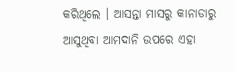କରିଥିଲେ । ଆସନ୍ତା ମାସରୁ କାନାଡାରୁ ଆସୁଥିବା ଆମଦାନି ଉପରେ ଏହା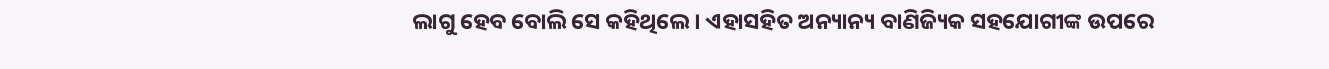ଲାଗୁ ହେବ ବୋଲି ସେ କହିଥିଲେ । ଏହାସହିତ ଅନ୍ୟାନ୍ୟ ବାଣିଜ୍ୟିକ ସହଯୋଗୀଙ୍କ ଉପରେ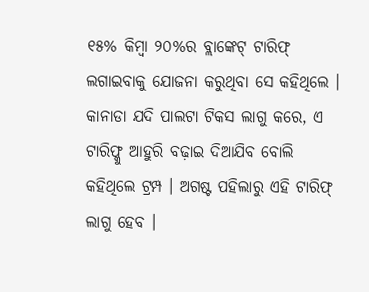୧୫% କିମ୍ବା ୨୦%ର ବ୍ଲାଙ୍କେଟ୍ ଟାରିଫ୍ ଲଗାଇବାକୁ ଯୋଜନା କରୁଥିବା ସେ କହିଥିଲେ । କାନାଡା ଯଦି ପାଲଟା ଟିକସ ଲାଗୁ କରେ, ଏ ଟାରିଫ୍କୁ ଆହୁରି ବଢ଼ାଇ ଦିଆଯିବ ବୋଲି କହିଥିଲେ ଟ୍ରମ୍ପ । ଅଗଷ୍ଟ ପହିଲାରୁ ଏହି ଟାରିଫ୍ ଲାଗୁ ହେବ ।